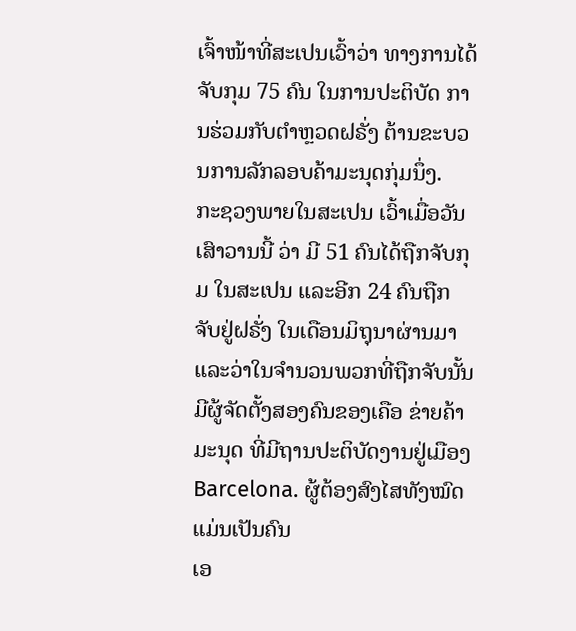ເຈົ້າໜ້າທີ່ສະເປນເວົ້າວ່າ ທາງການໄດ້ຈັບກຸມ 75 ຄົນ ໃນການປະຕິບັດ ການຮ່ວມກັບຕໍາຫຼວດຝຣັ່ງ ຕ້ານຂະບວນການລັກລອບຄ້າມະນຸດກຸ່ມນຶ່ງ.
ກະຊວງພາຍໃນສະເປນ ເວົ້າເມື່ອວັນເສົາວານນີ້ ວ່າ ມີ 51 ຄົນໄດ້ຖືກຈັບກຸມ ໃນສະເປນ ແລະອີກ 24 ຄົນຖືກຈັບຢູ່ຝຣັ່ງ ໃນເດືອນມິຖຸນາຜ່ານມາ ແລະວ່າໃນຈໍານວນພວກທີ່ຖືກຈັບນັ້ນ ມີຜູ້ຈັດຕັ້ງສອງຄົນຂອງເຄືອ ຂ່າຍຄ້າມະນຸດ ທີ່ມີຖານປະຕິບັດງານຢູ່ເມືອງ Barcelona. ຜູ້ຕ້ອງສົງໄສທັງໝົດ ແມ່ນເປັນຄົນ
ເອ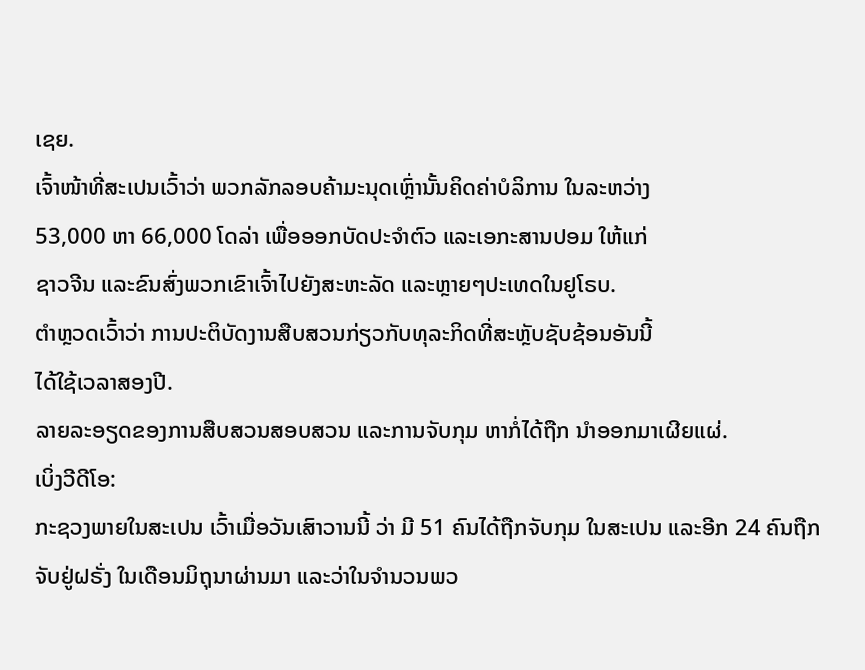ເຊຍ.
ເຈົ້າໜ້າທີ່ສະເປນເວົ້າວ່າ ພວກລັກລອບຄ້າມະນຸດເຫຼົ່ານັ້ນຄິດຄ່າບໍລິການ ໃນລະຫວ່າງ
53,000 ຫາ 66,000 ໂດລ່າ ເພື່ອອອກບັດປະຈໍາຕົວ ແລະເອກະສານປອມ ໃຫ້ແກ່
ຊາວຈີນ ແລະຂົນສົ່ງພວກເຂົາເຈົ້າໄປຍັງສະຫະລັດ ແລະຫຼາຍໆປະເທດໃນຢູໂຣບ.
ຕໍາຫຼວດເວົ້າວ່າ ການປະຕິບັດງານສືບສວນກ່ຽວກັບທຸລະກິດທີ່ສະຫຼັບຊັບຊ້ອນອັນນີ້
ໄດ້ໃຊ້ເວລາສອງປີ.
ລາຍລະອຽດຂອງການສືບສວນສອບສວນ ແລະການຈັບກຸມ ຫາກໍ່ໄດ້ຖືກ ນໍາອອກມາເຜີຍແຜ່.
ເບິ່ງວີດີໂອ:
ກະຊວງພາຍໃນສະເປນ ເວົ້າເມື່ອວັນເສົາວານນີ້ ວ່າ ມີ 51 ຄົນໄດ້ຖືກຈັບກຸມ ໃນສະເປນ ແລະອີກ 24 ຄົນຖືກຈັບຢູ່ຝຣັ່ງ ໃນເດືອນມິຖຸນາຜ່ານມາ ແລະວ່າໃນຈໍານວນພວ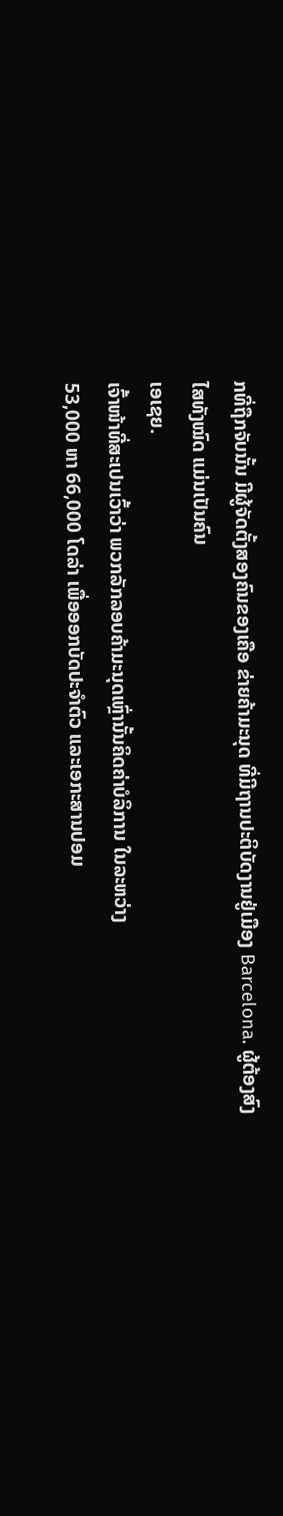ກທີ່ຖືກຈັບນັ້ນ ມີຜູ້ຈັດຕັ້ງສອງຄົນຂອງເຄືອ ຂ່າຍຄ້າມະນຸດ ທີ່ມີຖານປະຕິບັດງານຢູ່ເມືອງ Barcelona. ຜູ້ຕ້ອງສົງໄສທັງໝົດ ແມ່ນເປັນຄົນ
ເອເຊຍ.
ເຈົ້າໜ້າທີ່ສະເປນເວົ້າວ່າ ພວກລັກລອບຄ້າມະນຸດເຫຼົ່ານັ້ນຄິດຄ່າບໍລິການ ໃນລະຫວ່າງ
53,000 ຫາ 66,000 ໂດລ່າ ເພື່ອອອກບັດປະຈໍາຕົວ ແລະເອກະສານປອມ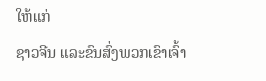ໃຫ້ແກ່
ຊາວຈີນ ແລະຂົນສົ່ງພວກເຂົາເຈົ້າ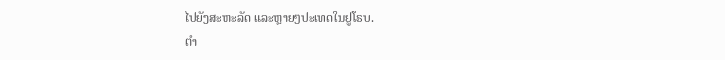ໄປຍັງສະຫະລັດ ແລະຫຼາຍໆປະເທດໃນຢູໂຣບ.
ຕໍາ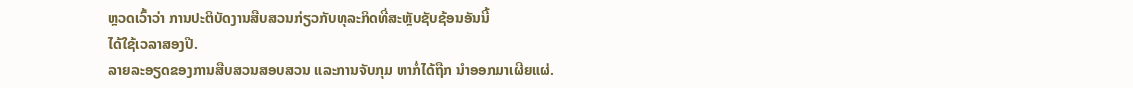ຫຼວດເວົ້າວ່າ ການປະຕິບັດງານສືບສວນກ່ຽວກັບທຸລະກິດທີ່ສະຫຼັບຊັບຊ້ອນອັນນີ້
ໄດ້ໃຊ້ເວລາສອງປີ.
ລາຍລະອຽດຂອງການສືບສວນສອບສວນ ແລະການຈັບກຸມ ຫາກໍ່ໄດ້ຖືກ ນໍາອອກມາເຜີຍແຜ່.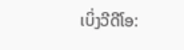ເບິ່ງວີດີໂອ: